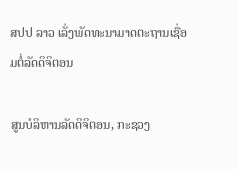ສປປ ລາວ ເລັ່ງພັດທະນາມາດຕະຖານເຊື່ອມຕໍ່ລັດດິຈິຕອນ

ສູນບໍລິຫານລັດດິຈິຕອນ, ກະຊວງ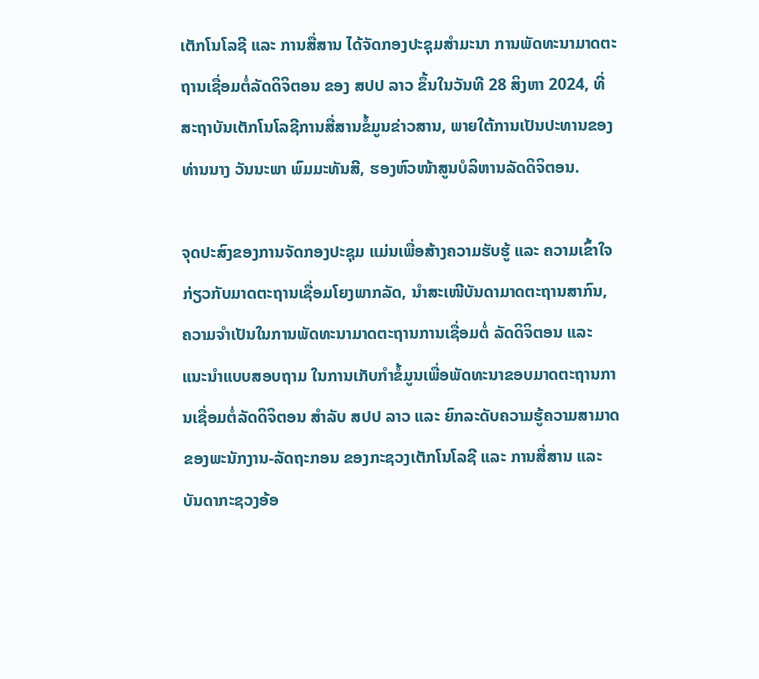ເຕັກໂນໂລຊີ ແລະ ການສື່ສານ ໄດ້ຈັດກອງປະຊຸມສຳມະນາ ການພັດທະນາມາດຕະຖານເຊື່ອມຕໍ່ລັດດິຈິຕອນ ຂອງ ສປປ ລາວ ຂຶ້ນໃນວັນທີ 28 ສິງຫາ 2024, ທີ່ສະຖາບັນເຕັກໂນໂລຊີການສື່ສານຂໍ້ມູນຂ່າວສານ, ພາຍໃຕ້ການເປັນປະທານຂອງທ່ານນາງ ວັນນະພາ ພົມມະທັນສີ, ຮອງຫົວໜ້າສູນບໍລິຫານລັດດິຈິຕອນ.

ຈຸດປະສົງຂອງການຈັດກອງປະຊຸມ ແມ່ນເພື່ອສ້າງຄວາມຮັບຮູ້ ແລະ ຄວາມເຂົ້າໃຈກ່ຽວກັບມາດຕະຖານເຊື່ອມໂຍງພາກລັດ, ນຳສະເໜີບັນດາມາດຕະຖານສາກົນ, ຄວາມຈໍາເປັນໃນການພັດທະນາມາດຕະຖານການເຊື່ອມຕໍ່ ລັດດິຈິຕອນ ແລະ ແນະນໍາແບບສອບຖາມ ໃນການເກັບກໍາຂໍ້ມູນເພື່ອພັດທະນາຂອບມາດຕະຖານການເຊື່ອມຕໍ່ລັດດິຈິຕອນ ສໍາລັບ ສປປ ລາວ ແລະ ຍົກລະດັບຄວາມຮູ້ຄວາມສາມາດຂອງພະນັກງານ-ລັດຖະກອນ ຂອງກະຊວງເຕັກໂນໂລຊີ ແລະ ການສື່ສານ ແລະ ບັນດາກະຊວງອ້ອ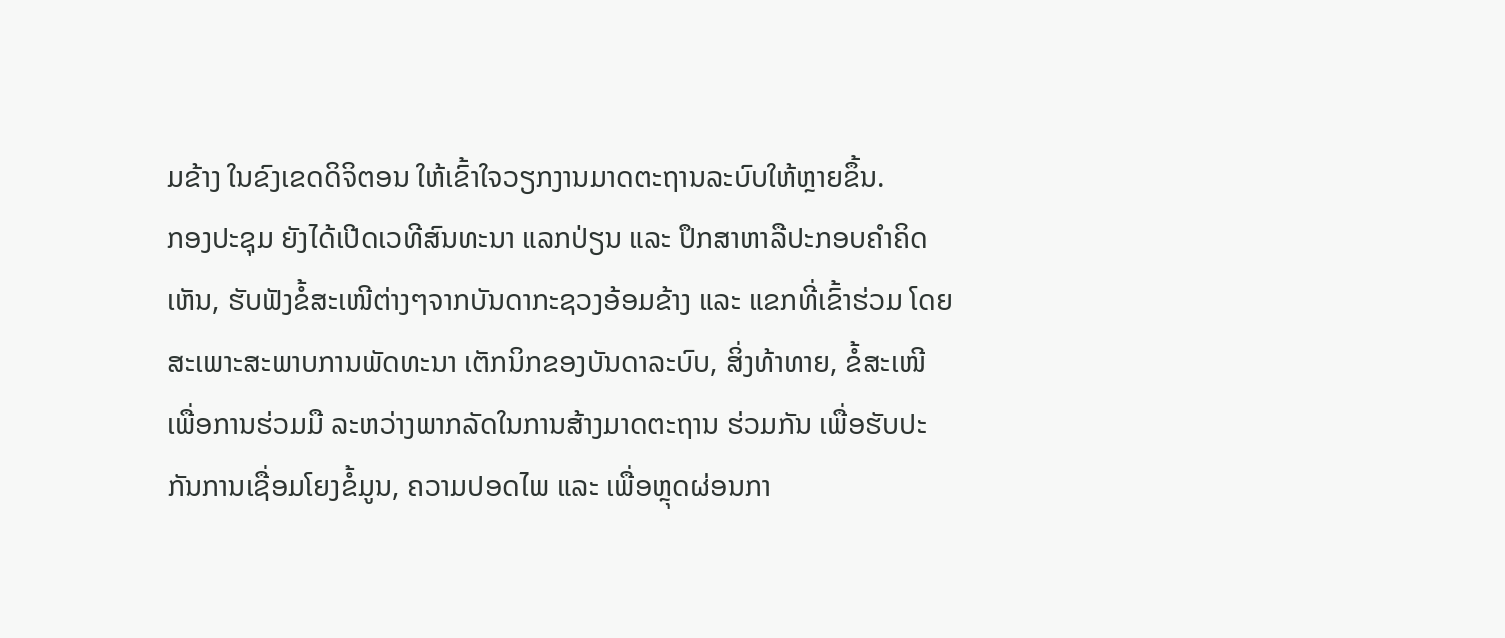ມຂ້າງ ໃນຂົງເຂດດິຈິຕອນ ໃຫ້ເຂົ້າໃຈວຽກງານມາດຕະຖານລະບົບໃຫ້ຫຼາຍຂຶ້ນ.
ກອງປະຊຸມ ຍັງໄດ້ເປີດເວທີສົນທະນາ ແລກປ່ຽນ ແລະ ປຶກສາຫາລືປະກອບຄໍາຄິດເຫັນ, ຮັບຟັງຂໍ້ສະເໜີຕ່າງໆຈາກບັນດາກະຊວງອ້ອມຂ້າງ ແລະ ແຂກທີ່ເຂົ້າຮ່ວມ ໂດຍສະເພາະສະພາບການພັດທະນາ ເຕັກນິກຂອງບັນດາລະບົບ, ສິ່ງທ້າທາຍ, ຂໍ້ສະເໜີ ເພື່ອການຮ່ວມມື ລະຫວ່າງພາກລັດໃນການສ້າງມາດຕະຖານ ຮ່ວມກັນ ເພື່ອຮັບປະກັນການເຊື່ອມໂຍງຂໍ້ມູນ, ຄວາມປອດໄພ ແລະ ເພື່ອຫຼຸດຜ່ອນກາ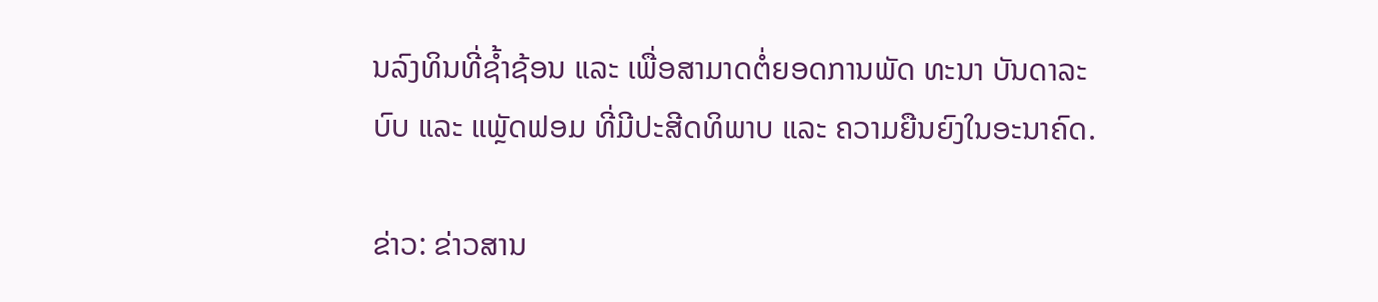ນລົງທິນທີ່ຊໍ້າຊ້ອນ ແລະ ເພື່ອສາມາດຕໍ່ຍອດການພັດ ທະນາ ບັນດາລະບົບ ແລະ ແພຼັດຟອມ ທີ່ມີປະສີດທິພາບ ແລະ ຄວາມຍືນຍົງໃນອະນາຄົດ.

ຂ່າວ: ຂ່າວສານ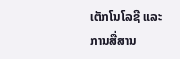ເຕັກໂນໂລຊີ ແລະ ການສື່ສານ